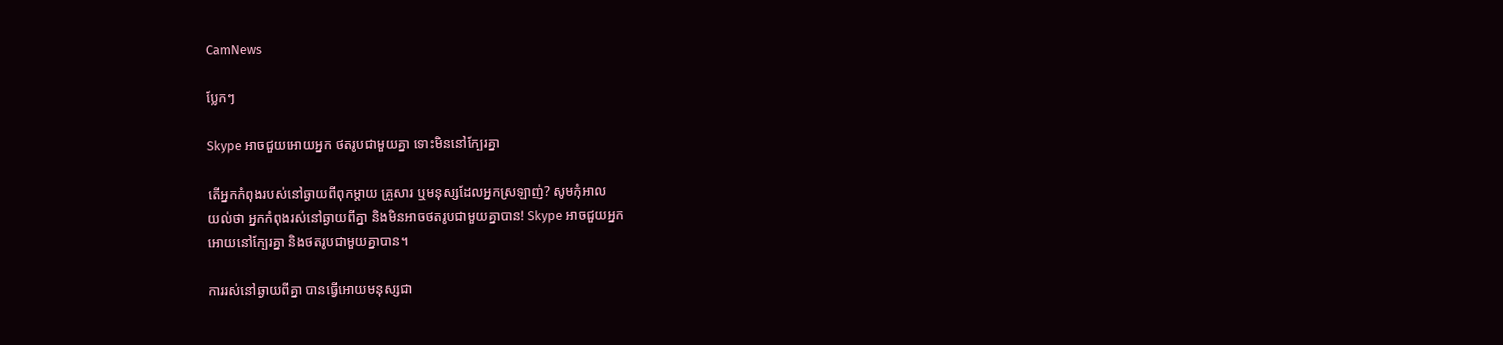CamNews

ប្លែកៗ

Skype អាចជួយអោយអ្នក ថតរូបជាមួយគ្នា ទោះមិននៅក្បែរគ្នា

តើអ្នកកំពុងរបស់នៅឆ្ងាយពីពុកម្ដាយ គ្រួសារ ឬមនុស្សដែលអ្នកស្រឡាញ់? សូមកុំអាល
យល់ថា អ្នកកំពុងរស់នៅឆ្ងាយពីគ្នា និងមិនអាចថតរូបជាមួយគ្នាបាន! Skype អាចជួយអ្នក
អោយនៅក្បែរគ្នា និងថតរូបជាមួយគ្នាបាន។

ការរស់នៅឆ្ងាយពីគ្នា បានធ្វើអោយមនុស្សជា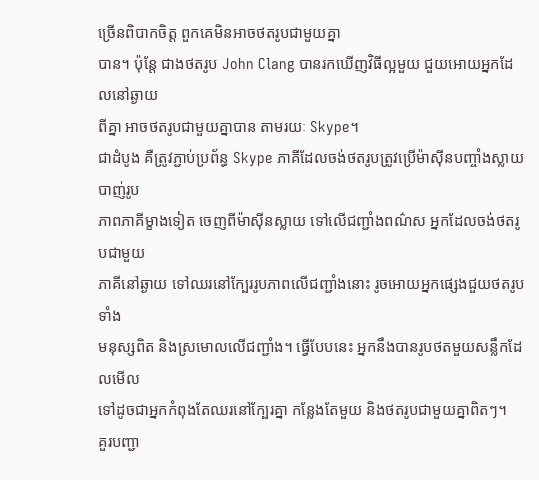ច្រើនពិបាកចិត្ដ ពួកគេមិនអាចថតរូបជាមួយគ្នា
បាន។ ប៉ុន្ដែ ជាងថតរូប John Clang បានរកឃើញវិធីល្អមួយ ជួយអោយអ្នកដែលនៅឆ្ងាយ
ពីគ្នា អាចថតរូបជាមួយគ្នាបាន តាមរយៈ Skype។
ជាដំបូង គឺត្រូវភ្ជាប់ប្រព័ន្ធ Skype ភាគីដែលចង់ថតរូបត្រូវប្រើម៉ាស៊ីនបញ្ចាំងស្លាយ បាញ់រូប
ភាពភាគីម្ខាងទៀត ចេញពីម៉ាស៊ីនស្លាយ ទៅលើជញ្ជាំងពណ៌ស អ្នកដែលចង់ថតរូបជាមួយ
ភាគីនៅឆ្ងាយ ទៅឈរនៅក្បែររូបភាពលើជញ្ជាំងនោះ រូចអោយអ្នកផ្សេងជួយថតរូបទាំង
មនុស្សពិត និងស្រមោលលើជញ្ជាំង។ ធ្វើបែបនេះ អ្នកនឹងបានរូបថតមួយសន្លឹកដែលមើល
ទៅដូចជាអ្នកកំពុងតែឈរនៅក្បែរគ្នា កន្លែងតែមួយ និងថតរូបជាមួយគ្នាពិតៗ។
គួរបញ្ជា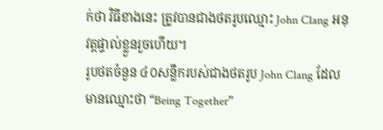ក់ថា វិធីខាងនេះ ត្រូវបានជាងថតរូបឈ្មោះ John Clang អនុវត្ដផ្ទាល់ខ្លួនរួចហើយ។
រូបថតចំនួន ៤០សន្លឹករបស់ជាងថតរូប John Clang ដែលមានឈ្មោះថា “Being Together”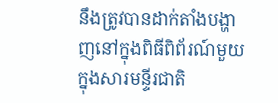នឹងត្រូវបានដាក់តាំងបង្ហាញនៅក្នុងពិធីពិព័រណ៍មួយក្នុងសារមន្ទីរជាតិ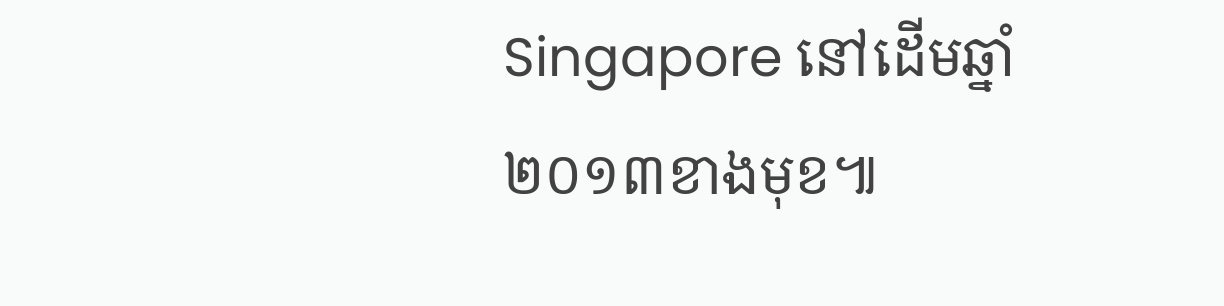Singapore នៅដើមឆ្នាំ
២០១៣ខាងមុខ៕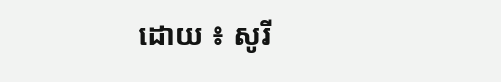ដោយ ៖ សូរី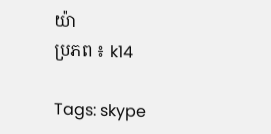យ៉ា
ប្រភព ៖ k14

Tags: skype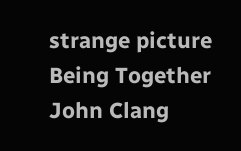strange picture Being Together John Clang